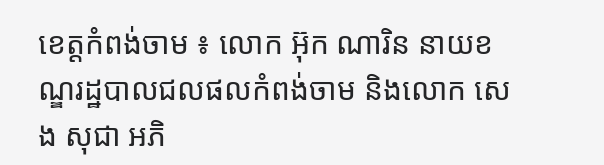ខេត្តកំពង់ចាម ៖ លោក អ៊ុក ណារិន នាយខណ្ឌរដ្ឋបាលជលផលកំពង់ចាម និងលោក សេង សុជា អភិ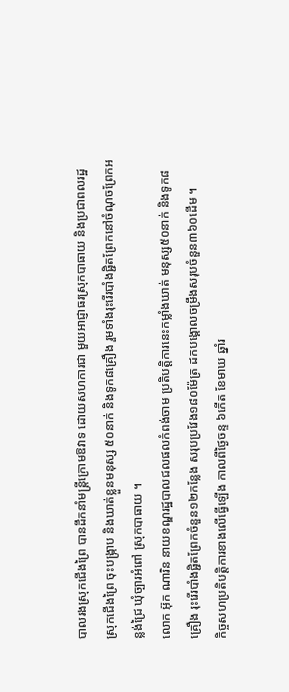បាលរងស្រុកជើងព្រៃ បានដឹកនាំមន្ត្រីក្រោមឱវាទ ដោយសហការជា មួយអាជ្ញាធរស្រុកបាធាយ និងប្រជាពលរដ្ឋស្រុកជើងព្រៃ ចុះបង្ក្រាប និងឃាត់ខ្លួនមនុស្ស ៥០នាក់ និងទូក៨គ្រឿង រួមទាំងរុះរើរបាំងផ្ជិតព្រែកនៅចំណុចព្រែកអន្លង់ជ្រៃ ឃុំច្បារអំពៅ ស្រុកបាធាយ ។
លោក អ៊ុក ណារិន នាយខណ្ឌរដ្ឋបាលជលផលកំពង់ចាម ប្រតិបត្តិការនេះកម្លាំងឃាត់ មនុស្ស៥០នាក់ និងទូក៨គ្រឿង រុះរើរបាំងផ្ជិតព្រែកចំនួន១២កន្លែង សរុបប្រវែង១៨០ម៉ែត្រ ដកបង្គោលចម្រឹងសរុបចំនួន៣៦០ដើម ។
កិច្ចសហប្រតិបត្តិការខាងលើធ្វើឡើង កាលពីថ្ងៃចន្ទ ៦កើត ខែមាឃ ឆ្នាំរ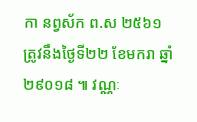កា នព្វស័ក ព.ស ២៥៦១ ត្រូវនឹងថ្ងៃទី២២ ខែមករា ឆ្នាំ២៩០១៨ ៕ វណ្ណៈ